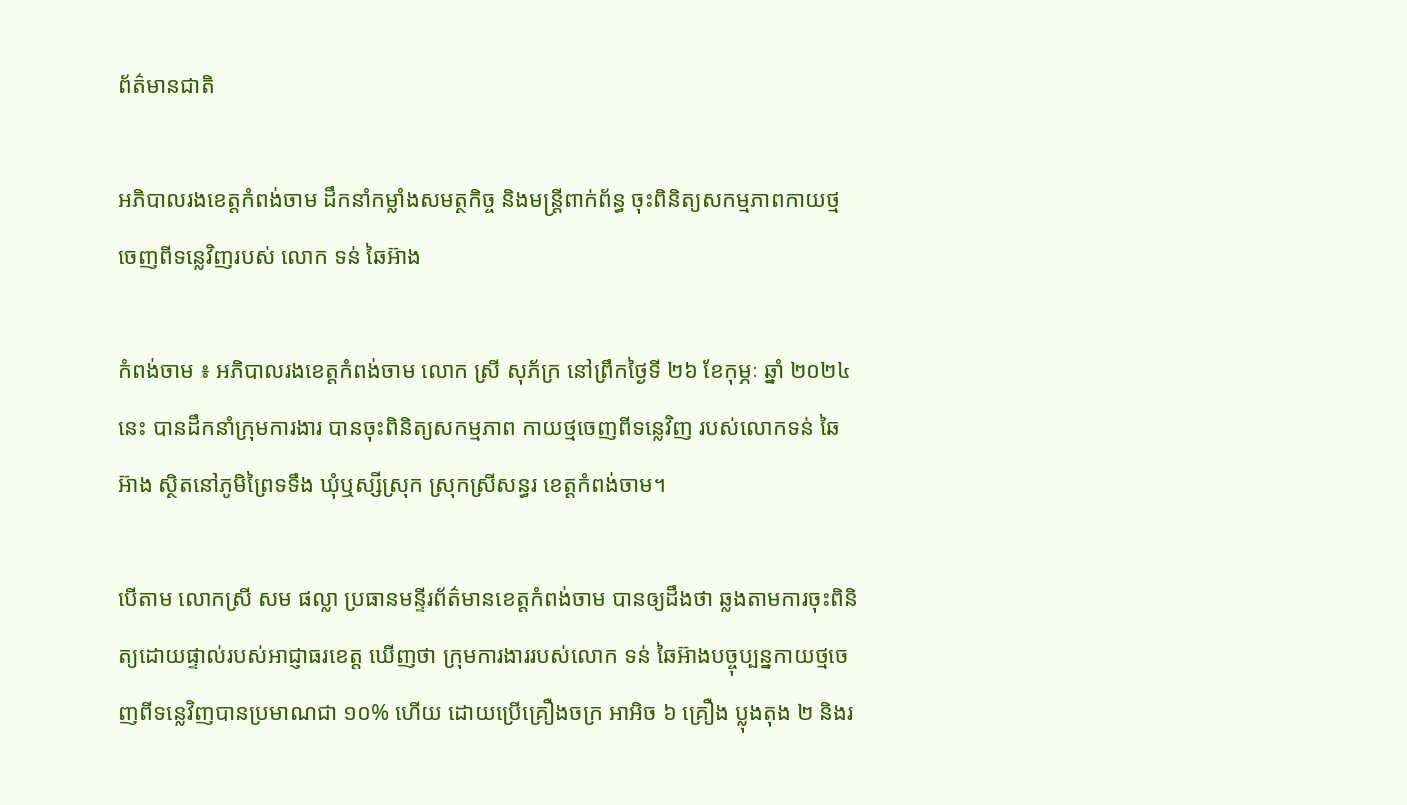ព័ត៌មានជាតិ

អភិបាលរងខេត្តកំពង់ចាម ដឹកនាំកម្លាំងសមត្ថកិច្ច និងមន្ត្រីពាក់ព័ន្ធ ចុះពិនិត្យសកម្មភាពកាយថ្ម ចេញពីទន្លេវិញរបស់ លោក ទន់ ឆៃអ៊ាង

កំពង់ចាម ៖ អភិបាលរងខេត្តកំពង់ចាម លោក ស្រី សុភ័ក្រ នៅព្រឹកថ្ងៃទី ២៦ ខែកុម្ភៈ ឆ្នាំ ២០២៤ នេះ បានដឹកនាំក្រុមការងារ បានចុះពិនិត្យសកម្មភាព កាយថ្មចេញពីទន្លេវិញ របស់លោកទន់ ឆៃអ៊ាង ស្ថិតនៅភូមិព្រៃទទឹង ឃុំឬស្សីស្រុក ស្រុកស្រីសន្ធរ ខេត្តកំពង់ចាម។

បើតាម លោកស្រី សម ផល្លា ប្រធានមន្ទីរព័ត៌មានខេត្តកំពង់ចាម បានឲ្យដឹងថា ឆ្លងតាមការចុះពិនិត្យដោយផ្ទាល់របស់អាជ្ញាធរខេត្ត ឃើញថា ក្រុមការងាររបស់លោក ទន់ ឆៃអ៊ាងបច្ចុប្បន្នកាយថ្មចេញពីទន្លេវិញបានប្រមាណជា ១០% ហើយ ដោយប្រើគ្រឿងចក្រ អាអិច ៦ គ្រឿង ប្លុងតុង ២ និងរ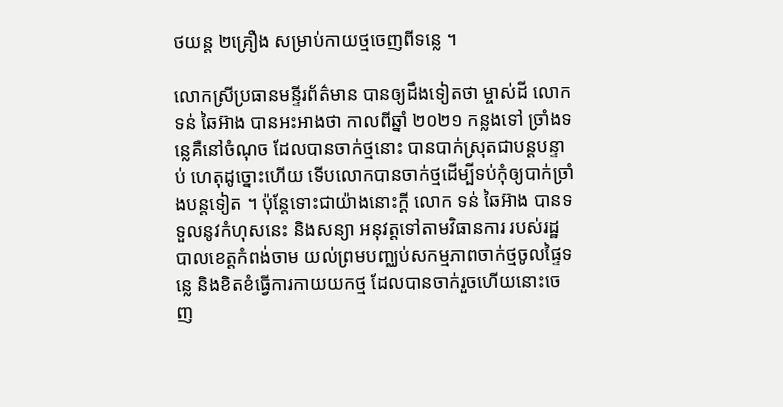ថយន្ត ២គ្រឿង សម្រាប់កាយថ្មចេញពីទន្លេ ។

លោកស្រីប្រធានមន្ទីរព័ត៌មាន បានឲ្យដឹងទៀតថា ម្ចាស់ដី លោក ទន់ ឆៃអ៊ាង បានអះអាងថា កាលពីឆ្នាំ ២០២១ កន្លងទៅ ច្រាំងទន្លេគឺនៅចំណុច ដែលបានចាក់ថ្មនោះ បានបាក់ស្រុតជាបន្តបន្ទាប់ ហេតុដូច្នោះហើយ ទើបលោកបានចាក់ថ្មដើម្បីទប់កុំឲ្យបាក់ច្រាំងបន្តទៀត ។ ប៉ុន្តែទោះជាយ៉ាងនោះក្តី លោក ទន់ ឆៃអ៊ាង បានទទួលនូវកំហុសនេះ និងសន្យា អនុវត្តទៅតាមវិធានការ របស់រដ្ឋបាលខេត្តកំពង់ចាម យល់ព្រមបញ្ឈប់សកម្មភាពចាក់ថ្មចូលផ្ទៃទន្លេ និងខិតខំធ្វើការកាយយកថ្ម ដែលបានចាក់រួចហើយនោះចេញ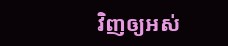វិញឲ្យអស់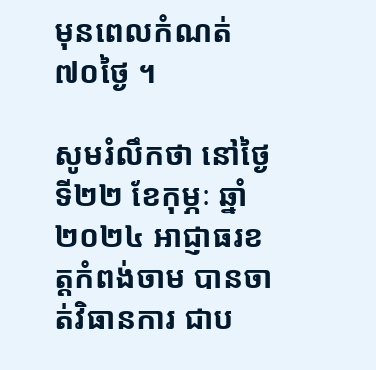មុនពេលកំណត់ ៧០ថ្ងៃ ។

សូមរំលឹកថា នៅថ្ងៃទី២២ ខែកុម្ភៈ ឆ្នាំ២០២៤ អាជ្ញាធរខត្តកំពង់ចាម បានចាត់វិធានការ ជាប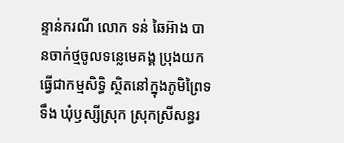ន្ទាន់ករណី លោក ទន់ ឆៃអ៊ាង បានចាក់ថ្មចូលទន្លេមេគង្គ ប្រុងយកធ្វើជាកម្មសិទ្ធិ ស្ថិតនៅក្នុងភូមិព្រៃទទឹង ឃុំឫស្សីស្រុក ស្រុកស្រីសន្ធរ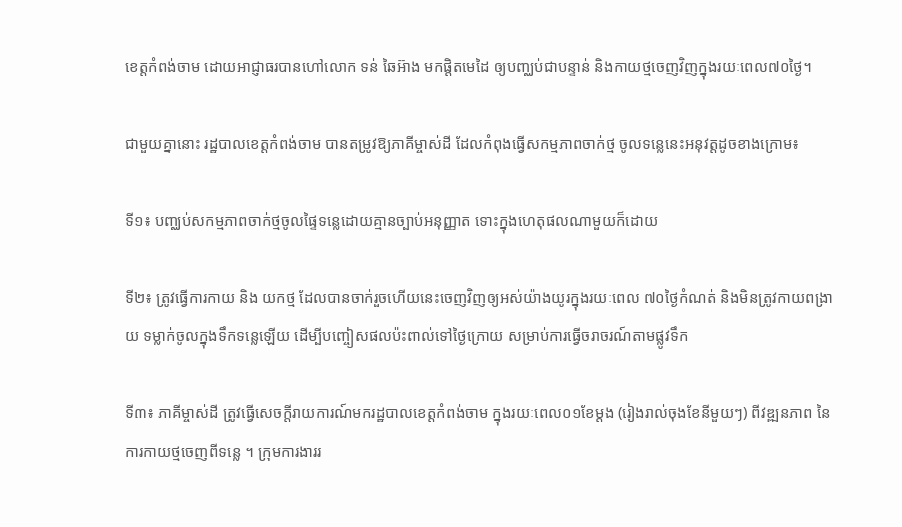ខេត្តកំពង់ចាម ដោយអាជ្ញាធរបានហៅលោក ទន់ ឆៃអ៊ាង មកផ្តិតមេដៃ ឲ្យបញ្ឈប់ជាបន្ទាន់ និងកាយថ្មចេញវិញក្នុងរយៈពេល៧០ថ្ងៃ។

ជាមួយគ្នានោះ រដ្ឋបាលខេត្តកំពង់ចាម បានតម្រូវឱ្យភាគីម្ចាស់ដី ដែលកំពុងធ្វើសកម្មភាពចាក់ថ្ម ចូលទន្លេនេះអនុវត្តដូចខាងក្រោម៖

ទី១៖ បញ្ឈប់សកម្មភាពចាក់ថ្មចូលផ្ទៃទន្លេដោយគ្មានច្បាប់អនុញ្ញាត ទោះក្នុងហេតុផលណាមួយក៏ដោយ

ទី២៖ ត្រូវធ្វើការកាយ និង យកថ្ម ដែលបានចាក់រួចហើយនេះចេញវិញឲ្យអស់យ៉ាងយូរក្នុងរយៈពេល ៧០ថ្ងៃកំណត់ និងមិនត្រូវកាយពង្រាយ ទម្លាក់ចូលក្នុងទឹកទន្លេឡើយ ដើម្បីបញ្ចៀសផលប៉ះពាល់ទៅថ្ងៃក្រោយ សម្រាប់ការធ្វើចរាចរណ៍តាមផ្លូវទឹក

ទី៣៖ ភាគីម្ចាស់ដី ត្រូវធ្វើសេចក្តីរាយការណ៍មករដ្ឋបាលខេត្តកំពង់ចាម ក្នុងរយៈពេល០១ខែម្តង (រៀងរាល់ចុងខែនីមួយៗ) ពីវឌ្ឍនភាព នៃការកាយថ្មចេញពីទន្លេ ។ ក្រុមការងាររ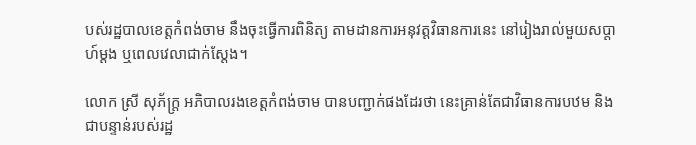បស់រដ្ឋបាលខេត្តកំពង់ចាម នឹងចុះធ្វើការពិនិត្យ តាមដានការអនុវត្តវិធានការនេះ នៅរៀងរាល់មួយសប្តាហ៍ម្ដង ឬពេលវេលាជាក់ស្តែង។

លោក ស្រី សុភ័ក្រ្ត អភិបាលរងខេត្តកំពង់ចាម បានបញ្ជាក់ផងដែរថា នេះគ្រាន់តែជាវិធានការបឋម និងជាបន្ទាន់របស់រដ្ឋ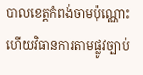បាលខេត្តកំពង់ចាមប៉ុណ្ណោះ ហើយវិធានការតាមផ្លូវច្បាប់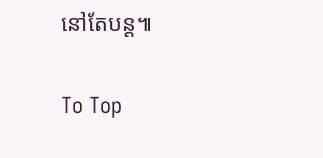នៅតែបន្ត៕

To Top